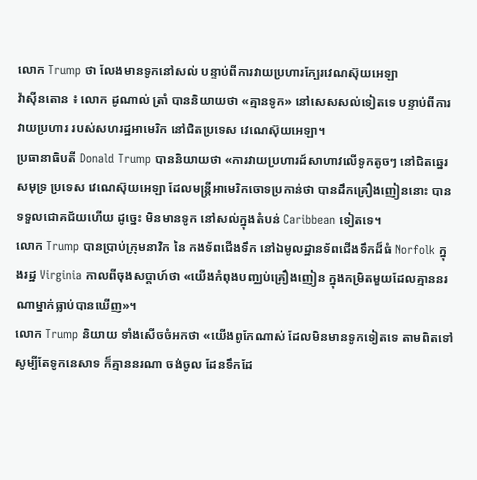លោក Trump ថា លែងមានទូកនៅសល់ បន្ទាប់ពីការវាយប្រហារក្បែរវេណស៊ុយអេឡា
វ៉ាស៊ីនតោន ៖ លោក ដូណាល់ ត្រាំ បាននិយាយថា «គ្មានទូក» នៅសេសសល់ទៀតទេ បន្ទាប់ពីការវាយប្រហារ របស់សហរដ្ឋអាមេរិក នៅជិតប្រទេស វេណេស៊ុយអេឡា។
ប្រធានាធិបតី Donald Trump បាននិយាយថា «ការវាយប្រហារដ៍សាហាវលើទូកតូចៗ នៅជិតឆ្នេរសមុទ្រ ប្រទេស វេណេស៊ុយអេឡា ដែលមន្ត្រីអាមេរិកចោទប្រកាន់ថា បានដឹកគ្រឿងញៀននោះ បានទទួលជោគជ័យហើយ ដូច្នេះ មិនមានទូក នៅសល់ក្នុងតំបន់ Caribbean ទៀតទេ។
លោក Trump បានប្រាប់ក្រុមនាវិក នៃ កងទ័ពជើងទឹក នៅឯមូលដ្ឋានទ័ពជើងទឹកដ៏ធំ Norfolk ក្នុងរដ្ឋ Virginia កាលពីចុងសប្តាហ៍ថា «យើងកំពុងបញ្ឈប់គ្រឿងញៀន ក្នុងកម្រិតមួយដែលគ្មាននរណាម្នាក់ធ្លាប់បានឃើញ»។
លោក Trump និយាយ ទាំងសើចចំអកថា «យើងពូកែណាស់ ដែលមិនមានទូកទៀតទេ តាមពិតទៅ សូម្បីតែទូកនេសាទ ក៏គ្មាននរណា ចង់ចូល ដែនទឹកដែ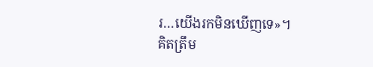រ…យើងរកមិនឃើញទេ»។
គិតត្រឹម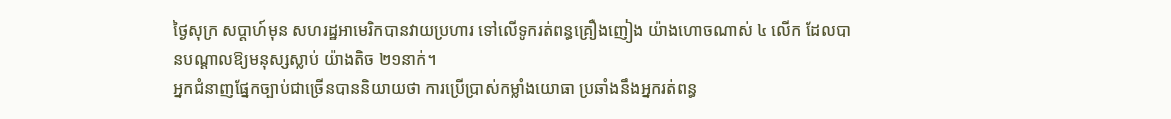ថ្ងៃសុក្រ សប្តាហ៍មុន សហរដ្ឋអាមេរិកបានវាយប្រហារ ទៅលើទូករត់ពន្ធគ្រឿងញៀង យ៉ាងហោចណាស់ ៤ លើក ដែលបានបណ្តាលឱ្យមនុស្សស្លាប់ យ៉ាងតិច ២១នាក់។
អ្នកជំនាញផ្នែកច្បាប់ជាច្រើនបាននិយាយថា ការប្រើប្រាស់កម្លាំងយោធា ប្រឆាំងនឹងអ្នករត់ពន្ធ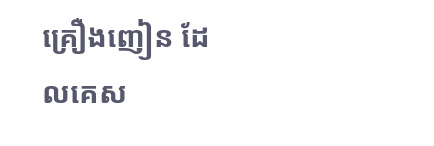គ្រឿងញៀន ដែលគេស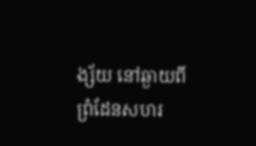ង្ស័យ នៅឆ្ងាយពីព្រំដែនសហរ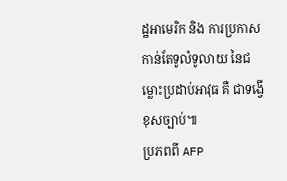ដ្ឋអាមេរិក និង ការប្រកាសកាន់តែទូលំទូលាយ នៃជម្លោះប្រដាប់អាវុធ គឺ ជាទង្វើខុសច្បាប់៕
ប្រភពពី AFP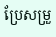ប្រែសម្រួ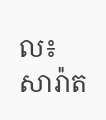ល៖ សារ៉ាត